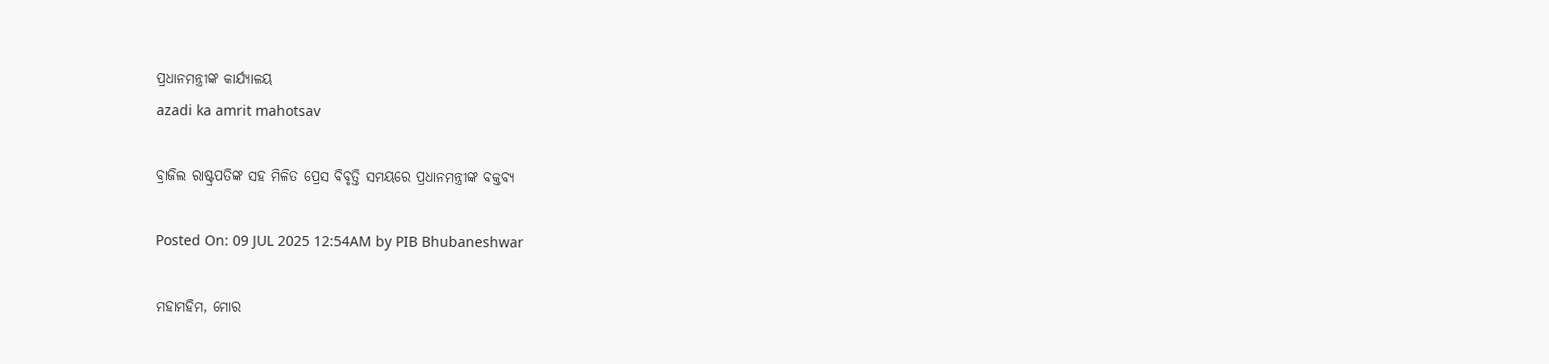ପ୍ରଧାନମନ୍ତ୍ରୀଙ୍କ କାର୍ଯ୍ୟାଳୟ
azadi ka amrit mahotsav

ବ୍ରାଜିଲ ରାଷ୍ଟ୍ରପତିଙ୍କ ସହ ମିଳିତ ପ୍ରେସ ବିବୃତ୍ତି ସମୟରେ ପ୍ରଧାନମନ୍ତ୍ରୀଙ୍କ ବକ୍ତବ୍ୟ

Posted On: 09 JUL 2025 12:54AM by PIB Bhubaneshwar

ମହାମହିମ, ମୋର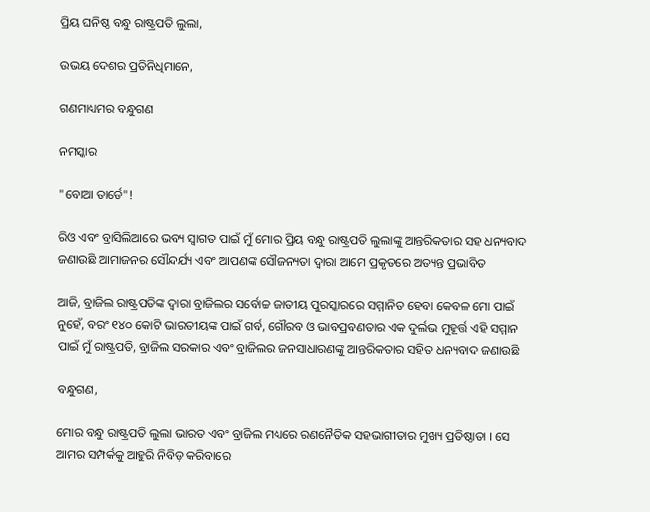ପ୍ରିୟ ଘନିଷ୍ଠ ବନ୍ଧୁ ରାଷ୍ଟ୍ରପତି ଲୁଲା,

ଉଭୟ ଦେଶର ପ୍ରତିନିଧିମାନେ,

ଗଣମାଧ୍ୟମର ବନ୍ଧୁଗଣ

ନମସ୍କାର

"ବୋଆ ତାର୍ଡେ"!

ରିଓ ଏବଂ ବ୍ରାସିଲିଆରେ ଭବ୍ୟ ସ୍ୱାଗତ ପାଇଁ ମୁଁ ମୋର ପ୍ରିୟ ବନ୍ଧୁ ରାଷ୍ଟ୍ରପତି ଲୁଲାଙ୍କୁ ଆନ୍ତରିକତାର ସହ ଧନ୍ୟବାଦ ଜଣାଉଛି ଆମାଜନର ସୌନ୍ଦର୍ଯ୍ୟ ଏବଂ ଆପଣଙ୍କ ସୌଜନ୍ୟତା ଦ୍ୱାରା ଆମେ ପ୍ରକୃତରେ ଅତ୍ୟନ୍ତ ପ୍ରଭାବିତ

ଆଜି, ବ୍ରାଜିଲ ରାଷ୍ଟ୍ରପତିଙ୍କ ଦ୍ୱାରା ବ୍ରାଜିଲର ସର୍ବୋଚ୍ଚ ଜାତୀୟ ପୁରସ୍କାରରେ ସମ୍ମାନିତ ହେବା କେବଳ ମୋ ପାଇଁ ନୁହେଁ, ବରଂ ୧୪୦ କୋଟି ଭାରତୀୟଙ୍କ ପାଇଁ ଗର୍ବ, ଗୌରବ ଓ ଭାବପ୍ରବଣତାର ଏକ ଦୁର୍ଲଭ ମୁହୂର୍ତ୍ତ ଏହି ସମ୍ମାନ ପାଇଁ ମୁଁ ରାଷ୍ଟ୍ରପତି, ବ୍ରାଜିଲ ସରକାର ଏବଂ ବ୍ରାଜିଲର ଜନସାଧାରଣଙ୍କୁ ଆନ୍ତରିକତାର ସହିତ ଧନ୍ୟବାଦ ଜଣାଉଛି

ବନ୍ଧୁଗଣ,

ମୋର ବନ୍ଧୁ ରାଷ୍ଟ୍ରପତି ଲୁଲା ଭାରତ ଏବଂ ବ୍ରାଜିଲ ମଧ୍ୟରେ ରଣନୈତିକ ସହଭାଗୀତାର ମୁଖ୍ୟ ପ୍ରତିଷ୍ଠାତା । ସେ ଆମର ସମ୍ପର୍କକୁ ଆହୁରି ନିବିଡ଼ କରିବାରେ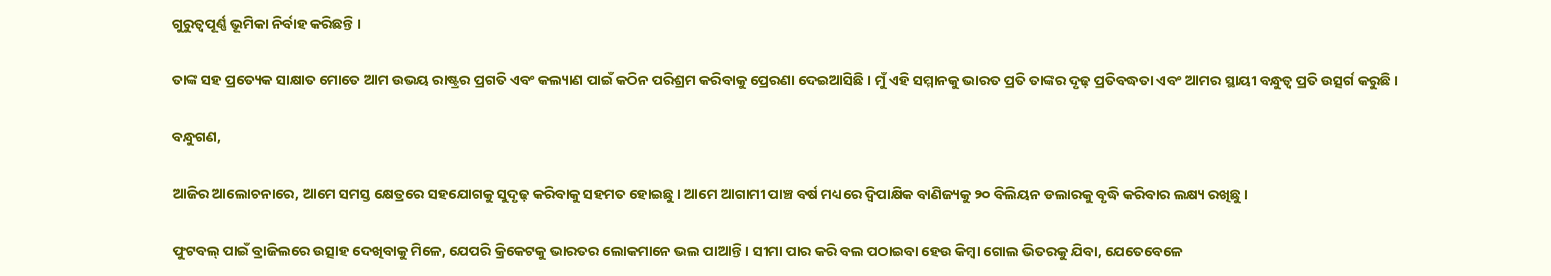ଗୁରୁତ୍ୱପୂର୍ଣ୍ଣ ଭୂମିକା ନିର୍ବାହ କରିଛନ୍ତି ।

ତାଙ୍କ ସହ ପ୍ରତ୍ୟେକ ସାକ୍ଷାତ ମୋତେ ଆମ ଉଭୟ ରାଷ୍ଟ୍ରର ପ୍ରଗତି ଏବଂ କଲ୍ୟାଣ ପାଇଁ କଠିନ ପରିଶ୍ରମ କରିବାକୁ ପ୍ରେରଣା ଦେଇଆସିଛି । ମୁଁ ଏହି ସମ୍ମାନକୁ ଭାରତ ପ୍ରତି ତାଙ୍କର ଦୃଢ଼ ପ୍ରତିବଦ୍ଧତା ଏବଂ ଆମର ସ୍ଥାୟୀ ବନ୍ଧୁତ୍ୱ ପ୍ରତି ଉତ୍ସର୍ଗ କରୁଛି ।

ବନ୍ଧୁଗଣ,

ଆଜିର ଆଲୋଚନାରେ, ଆମେ ସମସ୍ତ କ୍ଷେତ୍ରରେ ସହଯୋଗକୁ ସୁଦୃଢ଼ କରିବାକୁ ସହମତ ହୋଇଛୁ । ଆମେ ଆଗାମୀ ପାଞ୍ଚ ବର୍ଷ ମଧ୍ୟରେ ଦ୍ୱିପାକ୍ଷିକ ବାଣିଜ୍ୟକୁ ୨୦ ବିଲିୟନ ଡଲାରକୁ ବୃଦ୍ଧି କରିବାର ଲକ୍ଷ୍ୟ ରଖିଛୁ ।

ଫୁଟବଲ୍ ପାଇଁ ବ୍ରାଜିଲରେ ଉତ୍ସାହ ଦେଖିବାକୁ ମିଳେ, ଯେପରି କ୍ରିକେଟକୁ ଭାରତର ଲୋକମାନେ ଭଲ ପାଆନ୍ତି । ସୀମା ପାର କରି ବଲ ପଠାଇବା ହେଉ କିମ୍ବା ଗୋଲ ଭିତରକୁ ଯିବା, ଯେତେବେଳେ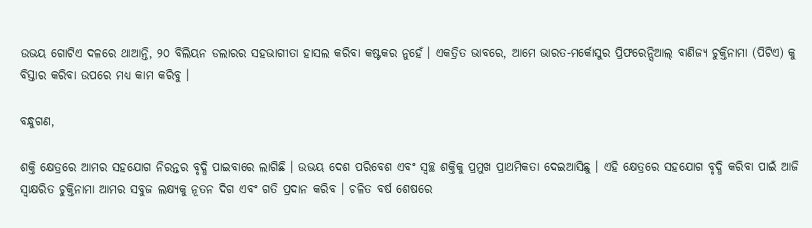ଉଭୟ ଗୋଟିଏ ଦଳରେ ଥାଆନ୍ତି, ୨୦ ବିଲିୟନ ଡଲାରର ସହଭାଗୀତା ହାସଲ କରିବା କଷ୍ଟକର ନୁହେଁ । ଏକତ୍ରିତ ଭାବରେ, ଆମେ ଭାରତ-ମର୍କୋସୁର ପ୍ରିଫରେନ୍ସିଆଲ୍ ବାଣିଜ୍ୟ ଚୁକ୍ତିନାମା (ପିଟିଏ) କୁ ବିସ୍ତାର କରିବା ଉପରେ ମଧ୍ୟ କାମ କରିବୁ ।

ବନ୍ଧୁଗଣ,

ଶକ୍ତି କ୍ଷେତ୍ରରେ ଆମର ସହଯୋଗ ନିରନ୍ତର ବୃଦ୍ଧି ପାଇବାରେ ଲାଗିଛି । ଉଭୟ ଦେଶ ପରିବେଶ ଏବଂ ସ୍ୱଚ୍ଛ ଶକ୍ତିକୁ ପ୍ରମୁଖ ପ୍ରାଥମିକତା ଦେଇଆସିଛୁ । ଏହି କ୍ଷେତ୍ରରେ ସହଯୋଗ ବୃଦ୍ଧି କରିବା ପାଇଁ ଆଜି ସ୍ୱାକ୍ଷରିତ ଚୁକ୍ତିନାମା ଆମର ସବୁଜ ଲକ୍ଷ୍ୟକୁ ନୂତନ ଦିଗ ଏବଂ ଗତି ପ୍ରଦାନ କରିବ । ଚଳିତ ବର୍ଷ ଶେଷରେ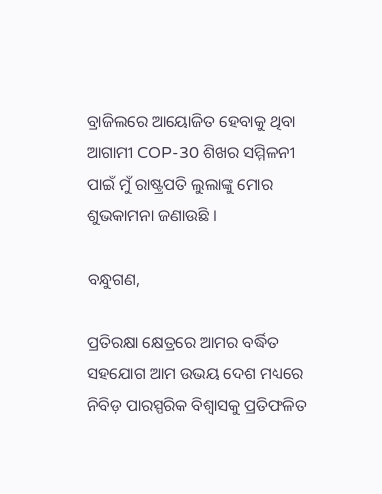ବ୍ରାଜିଲରେ ଆୟୋଜିତ ହେବାକୁ ଥିବା ଆଗାମୀ COP-30 ଶିଖର ସମ୍ମିଳନୀ ପାଇଁ ମୁଁ ରାଷ୍ଟ୍ରପତି ଲୁଲାଙ୍କୁ ମୋର ଶୁଭକାମନା ଜଣାଉଛି ।

ବନ୍ଧୁଗଣ,

ପ୍ରତିରକ୍ଷା କ୍ଷେତ୍ରରେ ଆମର ବର୍ଦ୍ଧିତ ସହଯୋଗ ଆମ ଉଭୟ ଦେଶ ମଧ୍ୟରେ ନିବିଡ଼ ପାରସ୍ପରିକ ବିଶ୍ୱାସକୁ ପ୍ରତିଫଳିତ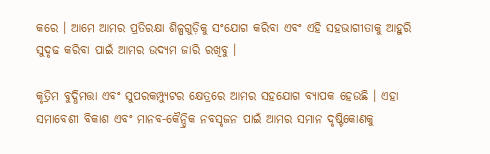କରେ । ଆମେ ଆମର ପ୍ରତିରକ୍ଷା ଶିଳ୍ପଗୁଡ଼ିକୁ ସଂଯୋଗ କରିବା ଏବଂ ଏହି ସହଭାଗୀତାକୁ ଆହୁରି ସୁଦୃଢ କରିବା ପାଇଁ ଆମର ଉଦ୍ୟମ ଜାରି ରଖିବୁ ।

କୃତ୍ରିମ ବୁଦ୍ଧିମତ୍ତା ଏବଂ ସୁପରକମ୍ପ୍ୟୁଟର କ୍ଷେତ୍ରରେ ଆମର ସହଯୋଗ ବ୍ୟାପକ ହେଉଛି । ଏହା ସମାବେଶୀ ବିକାଶ ଏବଂ ମାନବ-କୈନ୍ଦ୍ରିକ ନବସୃଜନ ପାଇଁ ଆମର ସମାନ ଦୃଷ୍ଟିକୋଣକୁ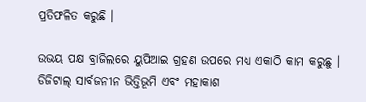ପ୍ରତିଫଳିତ କରୁଛି ।

ଉଭୟ ପକ୍ଷ ବ୍ରାଜିଲରେ ୟୁପିଆଇ ଗ୍ରହଣ ଉପରେ ମଧ୍ୟ ଏକାଠି କାମ କରୁଛୁ । ଡିଜିଟାଲ୍ ସାର୍ବଜନୀନ ଭିତ୍ତିଭୂମି ଏବଂ ମହାକାଶ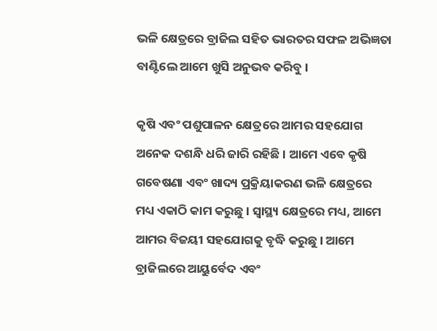ଭଳି କ୍ଷେତ୍ରରେ ବ୍ରାଜିଲ ସହିତ ଭାରତର ସଫଳ ଅଭିଜ୍ଞତା ବାଣ୍ଟିଲେ ଆମେ ଖୁସି ଅନୁଭବ କରିବୁ ।

କୃଷି ଏବଂ ପଶୁପାଳନ କ୍ଷେତ୍ରରେ ଆମର ସହଯୋଗ ଅନେକ ଦଶନ୍ଧି ଧରି ଜାରି ରହିଛି । ଆମେ ଏବେ କୃଷି ଗବେଷଣା ଏବଂ ଖାଦ୍ୟ ପ୍ରକ୍ରିୟାକରଣ ଭଳି କ୍ଷେତ୍ରରେ ମଧ୍ୟ ଏକାଠି କାମ କରୁଛୁ । ସ୍ୱାସ୍ଥ୍ୟ କ୍ଷେତ୍ରରେ ମଧ୍ୟ, ଆମେ ଆମର ବିଜୟୀ ସହଯୋଗକୁ ବୃଦ୍ଧି କରୁଛୁ । ଆମେ ବ୍ରାଜିଲରେ ଆୟୁର୍ବେଦ ଏବଂ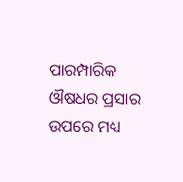ପାରମ୍ପାରିକ ଔଷଧର ପ୍ରସାର ଉପରେ ମଧ୍ୟ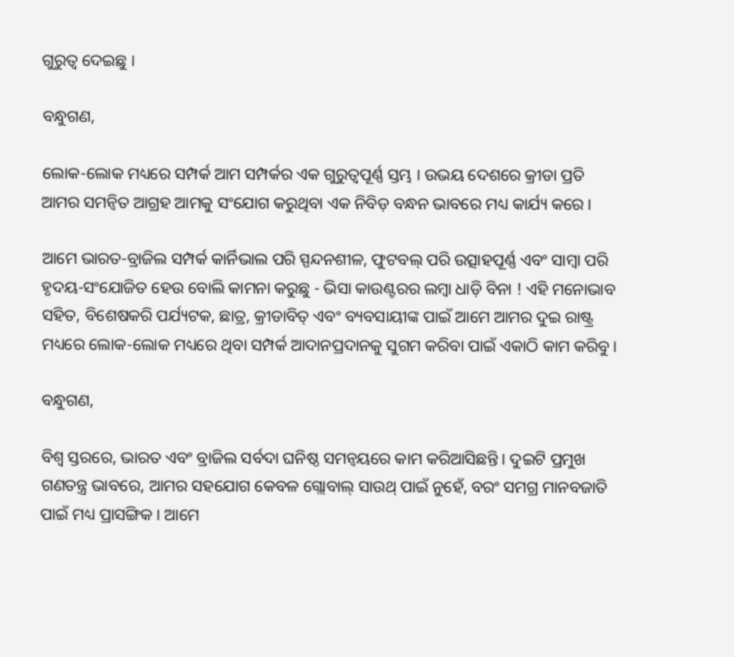ଗୁରୁତ୍ୱ ଦେଇଛୁ ।

ବନ୍ଧୁଗଣ,

ଲୋକ-ଲୋକ ମଧ୍ୟରେ ସମ୍ପର୍କ ଆମ ସମ୍ପର୍କର ଏକ ଗୁରୁତ୍ୱପୂର୍ଣ୍ଣ ସ୍ତମ୍ଭ । ଉଭୟ ଦେଶରେ କ୍ରୀଡା ପ୍ରତି ଆମର ସମନ୍ୱିତ ଆଗ୍ରହ ଆମକୁ ସଂଯୋଗ କରୁଥିବା ଏକ ନିବିଡ଼ ବନ୍ଧନ ଭାବରେ ମଧ୍ୟ କାର୍ଯ୍ୟ କରେ ।

ଆମେ ଭାରତ-ବ୍ରାଜିଲ ସମ୍ପର୍କ କାର୍ନିଭାଲ ପରି ସ୍ପନ୍ଦନଶୀଳ, ଫୁଟବଲ୍ ପରି ଉତ୍ସାହପୂର୍ଣ୍ଣ ଏବଂ ସାମ୍ବା ପରି ହୃଦୟ-ସଂଯୋଜିତ ହେଉ ବୋଲି କାମନା କରୁଛୁ - ଭିସା କାଉଣ୍ଟରର ଲମ୍ବା ଧାଡ଼ି ବିନା ! ଏହି ମନୋଭାବ ସହିତ, ବିଶେଷକରି ପର୍ଯ୍ୟଟକ, ଛାତ୍ର, କ୍ରୀଡାବିତ୍ ଏବଂ ବ୍ୟବସାୟୀଙ୍କ ପାଇଁ ଆମେ ଆମର ଦୁଇ ରାଷ୍ଟ୍ର ମଧ୍ୟରେ ଲୋକ-ଲୋକ ମଧ୍ୟରେ ଥିବା ସମ୍ପର୍କ ଆଦାନପ୍ରଦାନକୁ ସୁଗମ କରିବା ପାଇଁ ଏକାଠି କାମ କରିବୁ ।

ବନ୍ଧୁଗଣ,

ବିଶ୍ୱ ସ୍ତରରେ, ଭାରତ ଏବଂ ବ୍ରାଜିଲ ସର୍ବଦା ଘନିଷ୍ଠ ସମନ୍ୱୟରେ କାମ କରିଆସିଛନ୍ତି । ଦୁଇଟି ପ୍ରମୁଖ ଗଣତନ୍ତ୍ର ଭାବରେ, ଆମର ସହଯୋଗ କେବଳ ଗ୍ଲୋବାଲ୍ ସାଉଥ୍ ପାଇଁ ନୁହେଁ, ବରଂ ସମଗ୍ର ମାନବଜାତି ପାଇଁ ମଧ୍ୟ ପ୍ରାସଙ୍ଗିକ । ଆମେ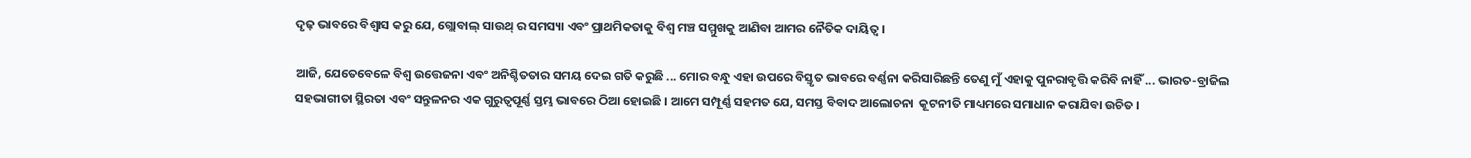ଦୃଢ଼ ଭାବରେ ବିଶ୍ୱାସ କରୁ ଯେ, ଗ୍ଲୋବାଲ୍ ସାଉଥ୍ ର ସମସ୍ୟା ଏବଂ ପ୍ରାଥମିକତାକୁ ବିଶ୍ୱ ମଞ୍ଚ ସମ୍ମୁଖକୁ ଆଣିବା ଆମର ନୈତିକ ଦାୟିତ୍ୱ ।

ଆଜି, ଯେତେବେଳେ ବିଶ୍ୱ ଉତ୍ତେଜନା ଏବଂ ଅନିଶ୍ଚିତତାର ସମୟ ଦେଇ ଗତି କରୁଛି ... ମୋର ବନ୍ଧୁ ଏହା ଉପରେ ବିସ୍ତୃତ ଭାବରେ ବର୍ଣ୍ଣନା କରିସାରିଛନ୍ତି ତେଣୁ ମୁଁ ଏହାକୁ ପୁନରାବୃତ୍ତି କରିବି ନାହିଁ ... ଭାରତ-ବ୍ରାଜିଲ ସହଭାଗୀତା ସ୍ଥିରତା ଏବଂ ସନ୍ତୁଳନର ଏକ ଗୁରୁତ୍ୱପୂର୍ଣ୍ଣ ସ୍ତମ୍ଭ ଭାବରେ ଠିଆ ହୋଇଛି । ଆମେ ସମ୍ପୂର୍ଣ୍ଣ ସହମତ ଯେ, ସମସ୍ତ ବିବାଦ ଆଲୋଚନା  କୂଟନୀତି ମାଧ୍ୟମରେ ସମାଧାନ କରାଯିବା ଉଚିତ ।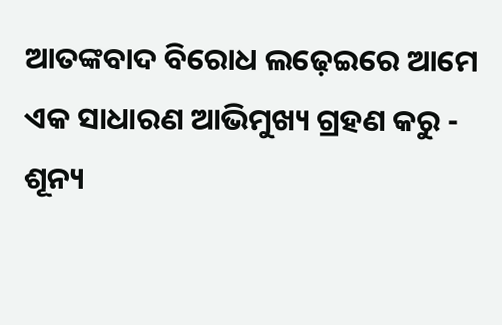ଆତଙ୍କବାଦ ବିରୋଧ ଲଢ଼େଇରେ ଆମେ ଏକ ସାଧାରଣ ଆଭିମୁଖ୍ୟ ଗ୍ରହଣ କରୁ - ଶୂନ୍ୟ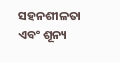ସହନଶୀଳତା ଏବଂ ଶୂନ୍ୟ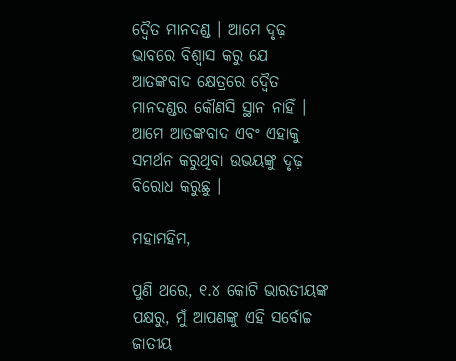ଦ୍ୱୈତ ମାନଦଣ୍ଡ । ଆମେ ଦୃଢ଼ ଭାବରେ ବିଶ୍ୱାସ କରୁ ଯେ ଆତଙ୍କବାଦ କ୍ଷେତ୍ରରେ ଦ୍ୱୈତ ମାନଦଣ୍ଡର କୌଣସି ସ୍ଥାନ ନାହିଁ । ଆମେ ଆତଙ୍କବାଦ ଏବଂ ଏହାକୁ ସମର୍ଥନ କରୁଥିବା ଉଭୟଙ୍କୁ ଦୃଢ଼ ବିରୋଧ କରୁଛୁ ।

ମହାମହିମ,

ପୁଣି ଥରେ, ୧.୪ କୋଟି ଭାରତୀୟଙ୍କ ପକ୍ଷରୁ, ମୁଁ ଆପଣଙ୍କୁ ଏହି ସର୍ବୋଚ୍ଚ ଜାତୀୟ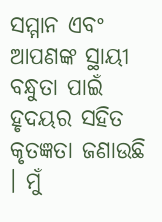ସମ୍ମାନ ଏବଂ ଆପଣଙ୍କ ସ୍ଥାୟୀ ବନ୍ଧୁତା ପାଇଁ ହୃଦୟର ସହିତ କୃତଜ୍ଞତା ଜଣାଉଛି । ମୁଁ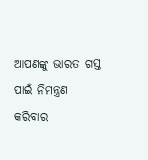ଆପଣଙ୍କୁ ଭାରତ ଗସ୍ତ ପାଇଁ ନିମନ୍ତ୍ରଣ କରିବାର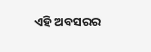ଏହି ଅବସରର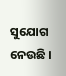ସୁଯୋଗ ନେଉଛି ।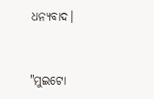ଧନ୍ୟବାଦ।



"ମୁଇଟୋ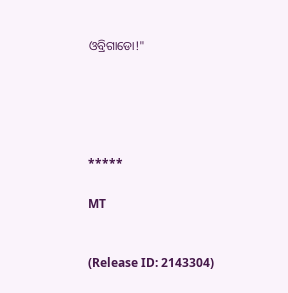ଓବ୍ରିଗାଡୋ!"





*****

MT


(Release ID: 2143304)